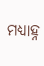ମଧ୍ୟାହ୍ନ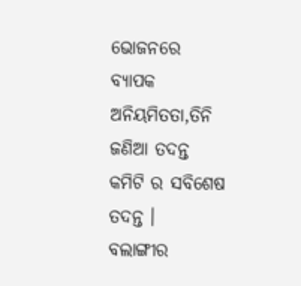ଭୋଜନରେ ବ୍ୟାପକ ଅନିୟମିତତା,ତିନି ଜଣିଆ ତଦନ୍ତ କମିଟି ର ସବିଶେଷ ତଦନ୍ତ ।
ବଲାଙ୍ଗୀର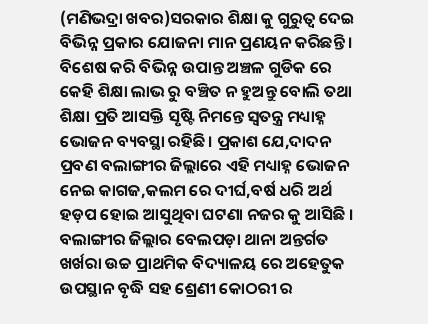(ମଣିଭଦ୍ରା ଖବର)ସରକାର ଶିକ୍ଷା କୁ ଗୁରୁତ୍ଵ ଦେଇ ବିଭିନ୍ନ ପ୍ରକାର ଯୋଜନା ମାନ ପ୍ରଣୟନ କରିଛନ୍ତି । ବିଶେଷ କରି ବିଭିନ୍ନ ଉପାନ୍ତ ଅଞ୍ଚଳ ଗୁଡିକ ରେ କେହି ଶିକ୍ଷା ଲାଭ ରୁ ବଞ୍ଚିତ ନ ହୁଅନ୍ତୁ ବୋଲି ତଥା ଶିକ୍ଷା ପ୍ରତି ଆସକ୍ତି ସୃଷ୍ଟି ନିମନ୍ତେ ସ୍ଵତନ୍ତ୍ର ମଧ୍ୟାହ୍ନ ଭୋଜନ ବ୍ୟବସ୍ଥା ରହିଛି। ପ୍ରକାଶ ଯେ,ଦାଦନ ପ୍ରବଣ ବଲାଙ୍ଗୀର ଜିଲ୍ଲାରେ ଏହି ମଧ୍ୟାହ୍ନ ଭୋଜନ ନେଇ କାଗଜ,କଲମ ରେ ଦୀର୍ଘ,ବର୍ଷ ଧରି ଅର୍ଥ ହଡ଼ପ ହୋଇ ଆସୁଥିବା ଘଟଣା ନଜର କୁ ଆସିଛି । ବଲାଙ୍ଗୀର ଜିଲ୍ଲାର ବେଲପଡ଼ା ଥାନା ଅନ୍ତର୍ଗତ ଖର୍ଖରା ଉଚ୍ଚ ପ୍ରାଥମିକ ବିଦ୍ୟାଳୟ ରେ ଅହେତୁକ ଉପସ୍ଥାନ ବୃଦ୍ଧି ସହ ଶ୍ରେଣୀ କୋଠରୀ ର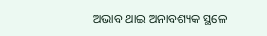ଅଭାବ ଥାଇ ଅନାବଶ୍ୟକ ସ୍ଥଳେ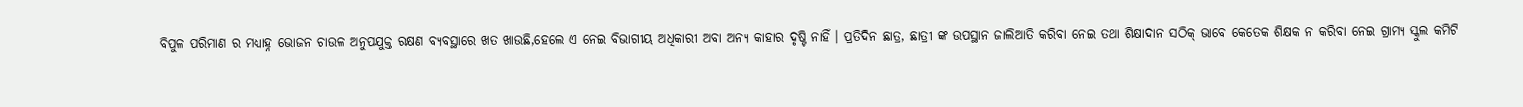ବିପୁଳ ପରିମାଣ ର ମଧ୍ୟାହ୍ନ ଭୋଜନ ଚାଉଳ ଅନୁପଯୁକ୍ତ ରକ୍ଷଣ ବ୍ୟବସ୍ଥାରେ ଖତ ଖାଉଛି,ହେଲେ ଏ ନେଇ ବିଭାଗୀୟ ଅଧିକାରୀ ଅବା ଅନ୍ୟ କାହାର ଦୃଷ୍ଟି ନାହିଁ । ପ୍ରତିଦିନ ଛାତ୍ର, ଛାତ୍ରୀ ଙ୍କ ଉପସ୍ଥାନ ଜାଲିଆତି କରିବା ନେଇ ତଥା ଶିକ୍ଷାଦାନ ସଠିକ୍ ଭାବେ କେତେକ ଶିକ୍ଷକ ନ କରିବା ନେଇ ଗ୍ରାମ୍ୟ ସ୍କୁଲ କମିଟି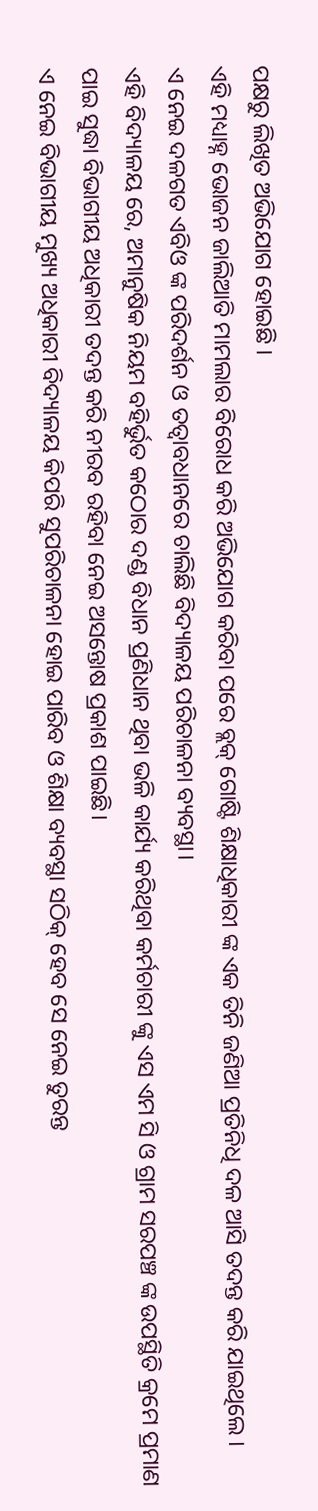ପକ୍ଷରୁ ଲିଖିତ ଅଭିଯୋଗ ହୋଇଛି ।
ଏହି ମଧ୍ୟାହ୍ନ ଭୋଜନ ଜାଲିଆତି ମାମଲାର ବିରୋଧ କରି ଅଭିଯୋଗ କରିବା ପରେ ବ୍ଲକ୍ ଗୋଷ୍ଟି ଶିକ୍ଷାଧିକାରୀ ଙ୍କ ଏକ ତିନି ଜଣିଆ ପ୍ରତିନିଧି ଦଳ ଆସି ତଦନ୍ତ କରି ଯାଇଥିଲେ ।
ଏ ନେଇ ଦଳଗତ ଏବିଓ ଙ୍କ ପରିଦର୍ଶନ ଓ ତତ୍ବାବଧାନରେ ଚାଲିଛି ବିଦ୍ୟାଳୟ ପରିଚାଳନା ବ୍ୟବସ୍ଥା।
ଏହି ବିଦ୍ୟାଳୟ ରେ, ଅମାନୁଷିକ ନିୟମ ବହିର୍ଭୁତ କଠୋର ଦଣ୍ଡ ବିଧାନ ପ୍ରଣିଧାନ ଥିବା ଭଳି କାର୍ଯ୍ୟ କରିଥିବା କର୍ମଚାରୀ ଙ୍କୁ ଏସ ଏମ ସି ଓ ଗ୍ରାମ ସରପଞ୍ଚ ଙ୍କ ଉପସ୍ଥିତି କ୍ରମେ ପ୍ରମାଣ ପାଇ ସୁଦ୍ଧା ବିଭାଗୀୟ ଅଧିକାରୀ ତଦନ୍ତ କରି ନୀରବ ରହିବା ନେଇ ଅସନ୍ତୋଷ ପ୍ରକାଶ ପାଇଛି।
ଏ ନେଇ ବିଭାଗୀୟ ମୁଖ୍ୟ ଅଧିକାରୀ ବିଦ୍ୟାଳୟ କିପରି ସୁପରିଚାଳନା ହୋଇ ପାରିବ ଓ ଶିକ୍ଷା ବ୍ୟବସ୍ଥା ସଠିକ୍ ହେବ ସେ ନେଇ ତୁରନ୍ତ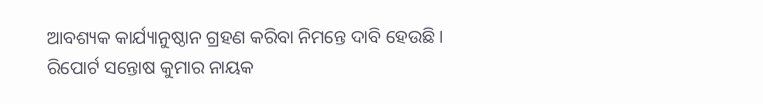ଆବଶ୍ୟକ କାର୍ଯ୍ୟାନୁଷ୍ଠାନ ଗ୍ରହଣ କରିବା ନିମନ୍ତେ ଦାବି ହେଉଛି ।
ରିପୋର୍ଟ ସନ୍ତୋଷ କୁମାର ନାୟକ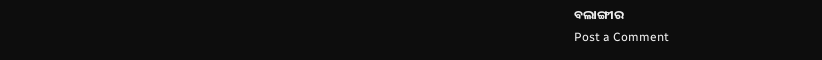ବଲାଙ୍ଗୀର
Post a Comment